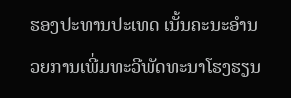ຮອງປະທານປະເທດ ເນັ້ນຄະນະອຳນວຍການເພີ່ມທະວີພັດທະນາໂຮງຮຽນ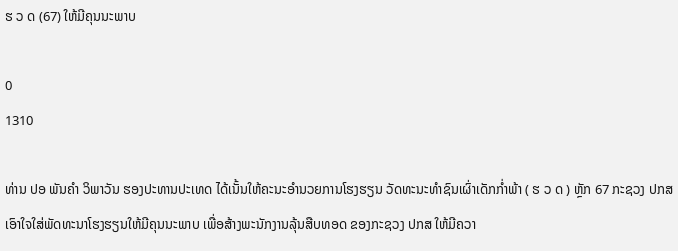ຮ ວ ດ (67) ໃຫ້ມີຄຸນນະພາບ

0
1310

ທ່ານ ປອ ພັນຄໍາ ວິພາວັນ ຮອງປະທານປະເທດ ໄດ້ເນັ້ນໃຫ້ຄະນະອໍານວຍການໂຮງຮຽນ ວັດທະນະທໍາຊົນເຜົ່າເດັກກໍ່າພ້າ ( ຮ ວ ດ ) ຫຼັກ 67 ກະຊວງ ປກສ ເອົາໃຈໃສ່ພັດທະນາໂຮງຮຽນໃຫ້ມີຄຸນນະພາບ ເພື່ອສ້າງພະນັກງານລຸ້ນສືບທອດ ຂອງກະຊວງ ປກສ ໃຫ້ມີຄວາ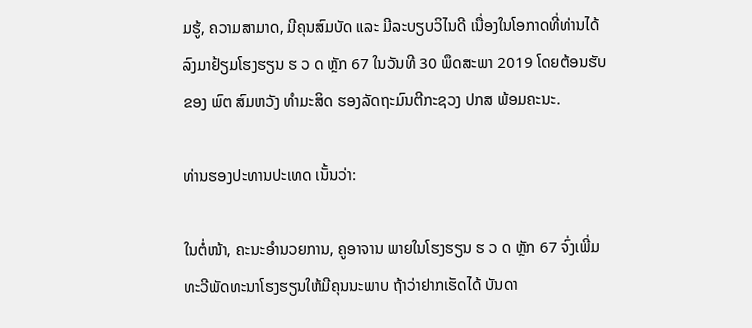ມຮູ້, ຄວາມສາມາດ, ມີຄຸນສົມບັດ ແລະ ມີລະບຽບວິໄນດີ ເນື່ອງໃນໂອກາດທີ່ທ່ານໄດ້ລົງມາຢ້ຽມໂຮງຮຽນ ຮ ວ ດ ຫຼັກ 67 ໃນວັນທີ 30 ພຶດສະພາ 2019 ໂດຍຕ້ອນຮັບຂອງ ພົຕ ສົມຫວັງ ທໍາມະສິດ ຮອງລັດຖະມົນຕີກະຊວງ ປກສ ພ້ອມຄະນະ.

ທ່ານຮອງປະທານປະເທດ ເນັ້ນວ່າ:

ໃນຕໍ່ໜ້າ, ຄະນະອໍານວຍການ, ຄູອາຈານ ພາຍໃນໂຮງຮຽນ ຮ ວ ດ ຫຼັກ 67 ຈົ່ງເພີ່ມທະວີພັດທະນາໂຮງຮຽນໃຫ້ມີຄຸນນະພາບ ຖ້າວ່າຢາກເຮັດໄດ້ ບັນດາ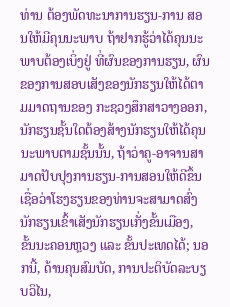ທ່ານ ຕ້ອງພັດທະນາການຮຽນ-ການ ສອນໃຫ້ມີຄຸນນະພາບ ຖ້າຢາກຮູ້ວ່າໄດ້ຄຸນນະພາບຕ້ອງເບິ່ງຢູ່ ທີ່ຜົນຂອງການຮຽນ, ຜົນຂອງການສອບເສັງຂອງນັກຮຽນໃຫ້ໄດ້ຕາມມາດຖານຂອງ ກະຊວງສຶກສາວາງອອກ, ນັກຮຽນຊັ້ນໃດຕ້ອງສ້າງນັກຮຽນໃຫ້ໄດ້ຄຸນນະພາບຕາມຊັ້ນນັ້ນ, ຖ້າວ່າຄູ-ອາຈານສາມາດປັບປຸງການຮຽນ-ການສອນໃຫ້ດີຂຶ້ນເຊື່ອວ່າໂຮງຮຽນຂອງທ່ານຈະສາມາດສົ່ງນັກຮຽນເຂົ້າເສັງນັກຮຽນເກັ່ງຂັ້ນເມືອງ, ຂັ້ນນະຄອນຫຼວງ ແລະ ຂັ້ນປະເທດໄດ້; ນອກນີ້, ດ້ານຄຸນສົມບັດ, ການປະຕິບັດລະບຽບວິໄນ,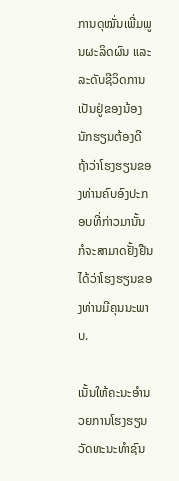ການດຸໝັ່ນເພີ່ມພູນຜະລິດຜົນ ແລະ ລະດັບຊີວິດການເປັນຢູ່ຂອງນ້ອງນັກຮຽນຕ້ອງດີ ຖ້າວ່າໂຮງຮຽນຂອງທ່ານຄົບອົງປະກອບທີ່ກ່າວມານັ້ນ ກໍຈະສາມາດຢັ້ງຢືນໄດ້ວ່າໂຮງຮຽນຂອງທ່ານມີຄຸນນະພາບ.

ເນັ້ນໃຫ້ຄະນະອໍານວຍການໂຮງຮຽນ ວັດທະນະທໍາຊົນ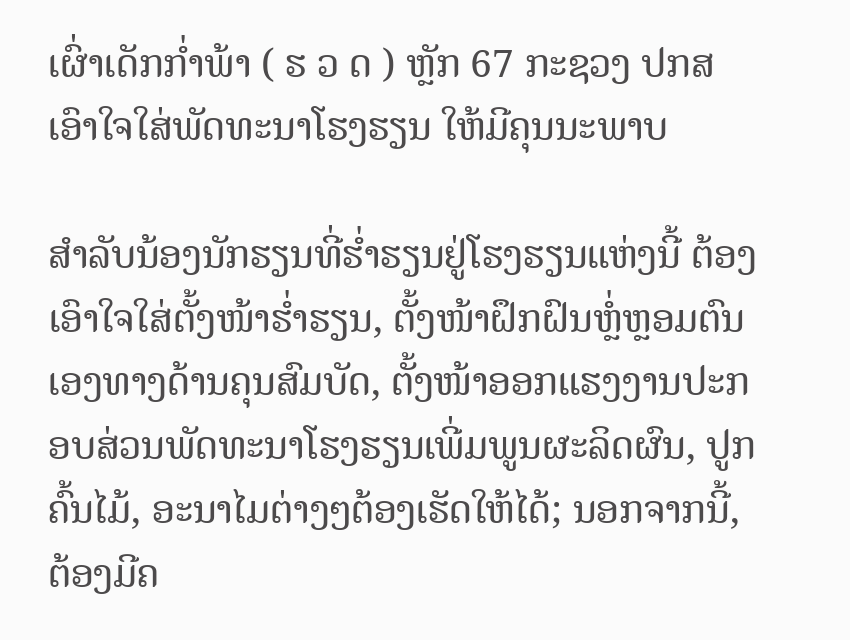ເຜົ່າເດັກກໍ່າພ້າ ( ຮ ວ ດ ) ຫຼັກ 67 ກະຊວງ ປກສ ເອົາໃຈໃສ່ພັດທະນາໂຮງຮຽນ ໃຫ້ມີຄຸນນະພາບ

ສໍາລັບນ້ອງນັກຮຽນທີ່ຮໍ່າຮຽນຢູ່ໂຮງຮຽນແຫ່ງນີ້ ຕ້ອງເອົາໃຈໃສ່ຕັ້ງໜ້າຮໍ່າຮຽນ, ຕັ້ງໜ້າຝຶກຝົນຫຼ່ໍຫຼອມຕົນເອງທາງດ້ານຄຸນສົມບັດ, ຕັ້ງໜ້າອອກແຮງງານປະກອບສ່ວນພັດທະນາໂຮງຮຽນເພີ່ມພູນຜະລິດຜົນ, ປູກຄົ້ນໄມ້, ອະນາໄມຕ່າງໆຕ້ອງເຮັດໃຫ້ໄດ້; ນອກຈາກນີ້, ຕ້ອງມີຄ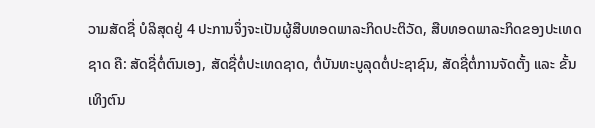ວາມສັດຊື່ ບໍລິສຸດຢູ່ 4 ປະການຈຶ່ງຈະເປັນຜູ້ສືບທອດພາລະກິດປະຕິວັດ, ສືບທອດພາລະກິດຂອງປະເທດຊາດ ຄື: ສັດຊື່ຕໍ່ຕົນເອງ, ສັດຊື່ຕໍ່ປະເທດຊາດ, ຕໍ່ບັນທະບູລຸດຕໍ່ປະຊາຊົນ, ສັດຊື່ຕໍ່ການຈັດຕັ້ງ ແລະ ຂັ້ນເທິງຕົນ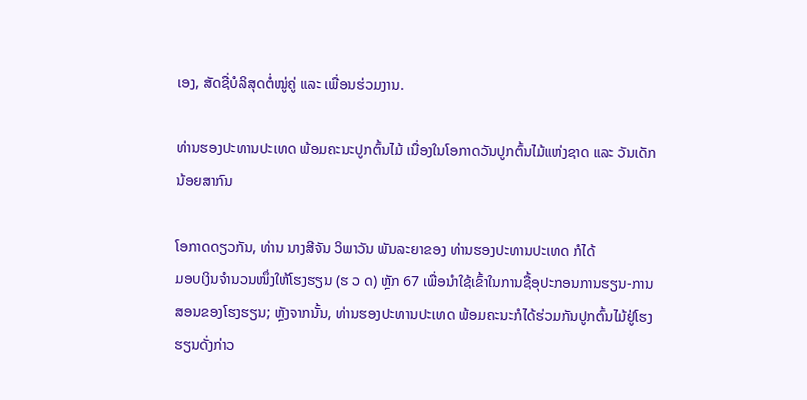ເອງ, ສັດຊື່ບໍລິສຸດຕໍ່ໝູ່ຄູ່ ແລະ ເພື່ອນຮ່ວມງານ.

ທ່ານຮອງປະທານປະເທດ ພ້ອມຄະນະປູກຕົ້ນໄມ້ ເນື່ອງໃນໂອກາດວັນປູກຕົ້ນໄມ້ແຫ່ງຊາດ ແລະ ວັນເດັກນ້ອຍສາກົນ

ໂອກາດດຽວກັນ, ທ່ານ ນາງສີຈັນ ວິພາວັນ ພັນລະຍາຂອງ ທ່ານຮອງປະທານປະເທດ ກໍໄດ້
ມອບເງິນຈໍານວນໜຶ່ງໃຫ້ໂຮງຮຽນ (ຮ ວ ດ) ຫຼັກ 67 ເພື່ອນໍາໃຊ້ເຂົ້າໃນການຊື້ອຸປະກອນການຮຽນ-ການສອນຂອງໂຮງຮຽນ; ຫຼັງຈາກນັ້ນ, ທ່ານຮອງປະທານປະເທດ ພ້ອມຄະນະກໍໄດ້ຮ່ວມກັນປູກຕົ້ນໄມ້ຢູ່ໂຮງຮຽນດັ່ງກ່າວ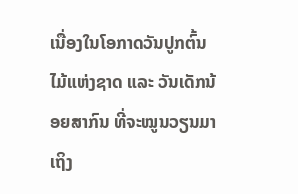ເນື່ອງໃນໂອກາດວັນປູກຕົ້ນໄມ້ແຫ່ງຊາດ ແລະ ວັນເດັກນ້ອຍສາກົນ ທີ່ຈະໝູນວຽນມາເຖິງ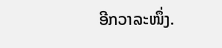ອີກວາລະໜຶ່ງ.